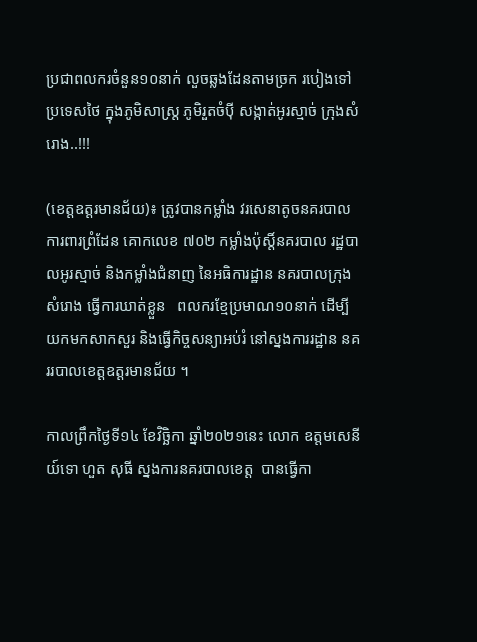ប្រជាពលករចំនួន១០នាក់ លួចឆ្លងដែនតាមច្រក របៀងទៅប្រទេសថៃ ក្នុងភូមិសាស្រ្ត ភូមិរួតចំប៉ី សង្កាត់អូរស្មាច់ ក្រុងសំរោង..!!!

(ខេត្តឧត្ដរមានជ័យ)៖ ត្រូវបានកម្លាំង វរសេនាតូចនគរបាល ការពារព្រំដែន គោកលេខ ៧០២ កម្លាំងប៉ុស្តិ៍នគរបាល រដ្ឋបាលអូរស្មាច់ និងកម្លាំងជំនាញ នៃអធិការដ្ឋាន នគរបាលក្រុងសំរោង ធ្វើការឃាត់ខ្លួន   ពលករខ្មែប្រមាណ១០នាក់ ដើម្បីយកមកសាកសួរ និងធ្វើកិច្ចសន្យាអប់រំ នៅស្នងការរដ្ឋាន នគររបាលខេត្តឧត្ដរមានជ័យ ។

កាលព្រឹកថ្ងៃទី១៤ ខែវិច្ឆិកា ឆ្នាំ២០២១នេះ លោក ឧត្តមសេនីយ៍ទោ ហួត សុធី ស្នងការនគរបាលខេត្ត  បានធ្វើកា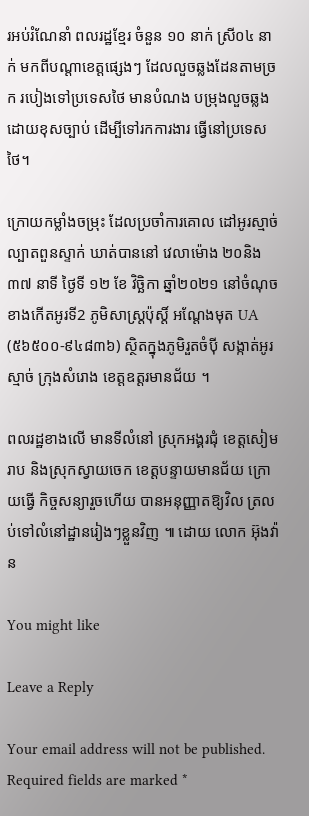រអប់រំណែនាំ ពលរដ្ឋខ្មែរ ចំនួន ១០ នាក់ ស្រី០៤ នាក់ មកពីបណ្តាខេត្តផ្សេងៗ ដែលលួចឆ្លងដែនតាមច្រក របៀងទៅប្រទេសថៃ មានបំណង បម្រុងលួចឆ្លង ដោយខុសច្បាប់ ដើម្បីទៅរកការងារ ធ្វើនៅប្រទេសថៃ។

ក្រោយកម្លាំងចម្រុះ ដែលប្រចាំការគោល ដៅអូរស្មាច់ ល្បាតពួនស្ទាក់ ឃាត់បាននៅ វេលាម៉ោង ២០និង៣៧ នាទី ថ្ងៃទី ១២ ខែ វិច្ឆិកា ឆ្នាំ២០២១ នៅចំណុចខាងកើតអូរទី2 ភូមិសាស្រ្តប៉ុស្តិ៍ អណ្ដែងមុត UA (៥៦៥០០-៩៤៨៣៦) ស្ថិតក្នុងភូមិរួតចំប៉ី សង្កាត់អូរស្មាច់ ក្រុងសំរោង ខេត្តឧត្ដរមានជ័យ ។

ពលរដ្ឋខាងលើ មានទីលំនៅ ស្រុកអង្គរជុំ ខេត្តសៀមរាប និងស្រុកស្វាយចេក ខេត្តបន្ទាយមានជ័យ ក្រោយធ្វើ កិច្ចសន្យារួចហើយ បានអនុញ្ញាតឱ្យវិល ត្រលប់ទៅលំនៅដ្ឋានរៀងៗខ្លួនវិញ ៕ ដោយ លោក អ៊ុងវ៉ាន

You might like

Leave a Reply

Your email address will not be published. Required fields are marked *